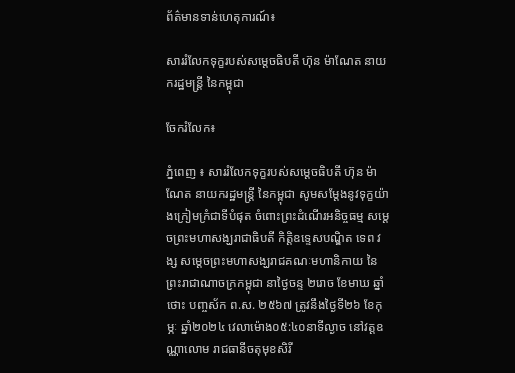ព័ត៌មានទាន់ហេតុការណ៍៖

សាររំលែកទុក្ខរបស់សម្តេចធិបតី ហ៊ុន ម៉ាណែត នាយករដ្ឋមន្ត្រី នៃកម្ពុជា

ចែករំលែក៖

ភ្នំពេញ ៖ សាររំលែកទុក្ខរបស់សម្តេចធិបតី ហ៊ុន ម៉ាណែត នាយករដ្ឋមន្ត្រី នៃកម្ពុជា សូមសម្តែងនូវទុក្ខយ៉ាងក្រៀមក្រំជាទីបំផុត ចំពោះព្រះដំណើរអនិច្ចធម្ម សម្តេចព្រះមហាសង្ឃរាជាធិបតី កិត្តិឧទ្ទេសបណ្ឌិត ទេព វង្ស សម្តេចព្រះមហាសង្ឃរាជគណៈមហានិកាយ នៃព្រះរាជាណាចក្រកម្ពុជា នាថ្ងៃចន្ទ ២រោច ខែមាឃ ឆ្នាំថោះ បញ្ចស័ក ព.ស. ២៥៦៧ ត្រូវនឹងថ្ងៃទី២៦ ខែកុម្ភៈ ឆ្នាំ២០២៤ វេលាម៉ោង០៥:៤០នាទីល្ងាច នៅវត្តឧណ្ណាលោម រាជធានីចតុមុខសិរី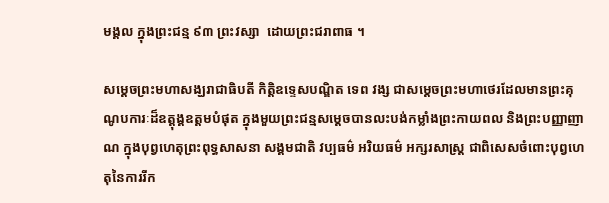មង្គល ក្នុងព្រះជន្ម ៩៣ ព្រះវស្សា  ដោយព្រះជរាពាធ ។

សម្តេចព្រះមហាសង្ឃរាជាធិបតី កិត្តិឧទ្ទេសបណ្ឌិត ទេព វង្ស ជាសម្តេចព្រះមហាថេរដែលមានព្រះគុណូបការៈដ៏ឧត្តុង្គឧត្តមបំផុត ក្នុងមួយព្រះជន្មសម្តេចបានលះបង់កម្លាំងព្រះកាយពល និងព្រះបញ្ញាញាណ ក្នុងបុព្វហេតុព្រះពុទ្ធសាសនា សង្គមជាតិ វប្បធម៌ អរិយធម៌ អក្សរសាស្ត្រ ជាពិសេសចំពោះបុព្វហេតុនៃការរីក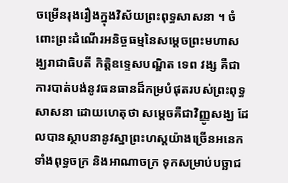ចម្រើនរុងរឿងក្នុងវិស័យព្រះពុទ្ធសាសនា ។ ចំពោះព្រះដំណើរអនិច្ចធម្មនៃសម្តេចព្រះមហាសង្ឃរាជាធិបតី កិត្តិឧទ្ទេសបណ្ឌិត ទេព វង្ស គឺជាការបាត់បង់នូវធនធានដ៏កម្របំផុតរបស់ព្រះពុទ្ធសាសនា ដោយហេតុថា សម្តេចគឺជាវិញ្ញូសង្ឃ ដែលបានស្ថាបនានូវស្នាព្រះហស្តយ៉ាងច្រើនអនេក ទាំងពុទ្ធចក្រ និងអាណាចក្រ ទុកសម្រាប់បច្ឆាជ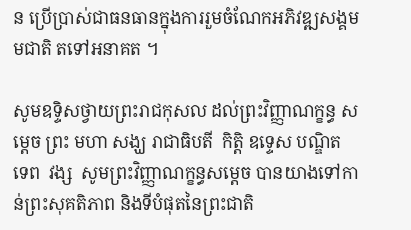ន ប្រើប្រាស់ជាធនធានក្នុងការរួមចំណែកអភិវឌ្ឍសង្គមមជាតិ តទៅអនាគត ។

សូមឧទ្ទិសថ្វាយព្រះរាជកុសល ដល់ព្រះវិញ្ញាណក្ខន្ធ សម្តេច ព្រះ មហា សង្ឃ រាជាធិបតី  កិត្តិ ឧទ្ទេស បណ្ឌិត  ទេព  វង្ស  សូមព្រះវិញ្ញាណក្ខន្ធសម្តេច បានយាងទៅកាន់ព្រះសុគតិភាព និងទីបំផុតនៃព្រះជាតិ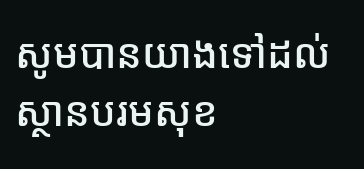សូមបានយាងទៅដល់ស្ថានបរមសុខ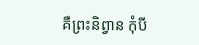គឺព្រះនិព្វាន កុំបី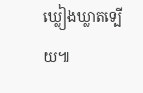ឃ្លៀងឃ្លាតទ្បើយ៕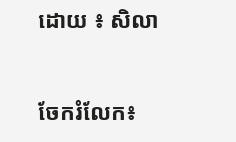ដោយ ៖ សិលា


ចែករំលែក៖